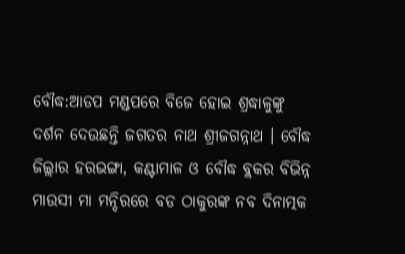ବୌଦ୍ଧ:ଆଡପ ମଣ୍ଡପରେ ବିଜେ ହୋଇ ଶ୍ରଦ୍ଧାଳୁଙ୍କୁ ଦର୍ଶନ ଦେଉଛନ୍ତି ଜଗତର ନାଥ ଶ୍ରୀଜଗନ୍ନାଥ । ବୌଦ୍ଧ ଜିଲ୍ଲାର ହରଭଙ୍ଗା, କଣ୍ଟାମାଳ ଓ ବୌଦ୍ଧ ବ୍ଲକର ବିଭିନ୍ନ ମାଉସୀ ମା ମନ୍ଦିରରେ ବଡ ଠାକୁରଙ୍କ ନବ ଦିନାତ୍ମକ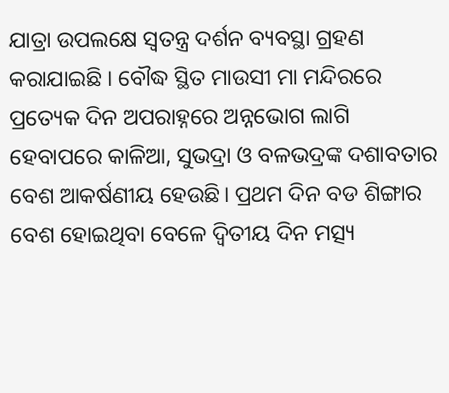ଯାତ୍ରା ଉପଲକ୍ଷେ ସ୍ବତନ୍ତ୍ର ଦର୍ଶନ ବ୍ୟବସ୍ଥା ଗ୍ରହଣ କରାଯାଇଛି । ବୌଦ୍ଧ ସ୍ଥିତ ମାଉସୀ ମା ମନ୍ଦିରରେ ପ୍ରତ୍ୟେକ ଦିନ ଅପରାହ୍ନରେ ଅନ୍ନଭୋଗ ଲାଗି ହେବାପରେ କାଳିଆ, ସୁଭଦ୍ରା ଓ ବଳଭଦ୍ରଙ୍କ ଦଶାବତାର ବେଶ ଆକର୍ଷଣୀୟ ହେଉଛି। ପ୍ରଥମ ଦିନ ବଡ ଶିଙ୍ଗାର ବେଶ ହୋଇଥିବା ବେଳେ ଦ୍ବିତୀୟ ଦିନ ମତ୍ସ୍ୟ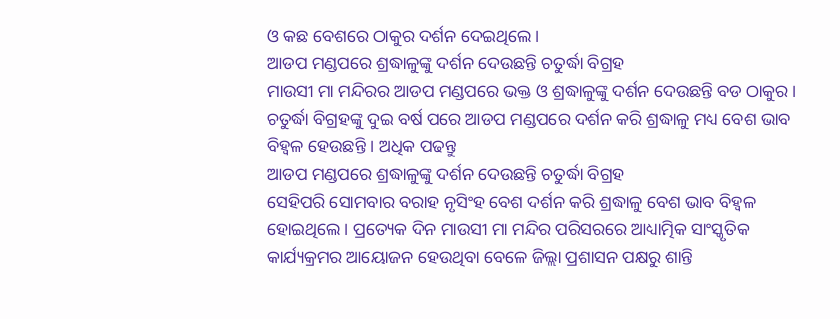ଓ କଛ ବେଶରେ ଠାକୁର ଦର୍ଶନ ଦେଇଥିଲେ ।
ଆଡପ ମଣ୍ଡପରେ ଶ୍ରଦ୍ଧାଳୁଙ୍କୁ ଦର୍ଶନ ଦେଉଛନ୍ତି ଚତୁର୍ଦ୍ଧା ବିଗ୍ରହ
ମାଉସୀ ମା ମନ୍ଦିରର ଆଡପ ମଣ୍ଡପରେ ଭକ୍ତ ଓ ଶ୍ରଦ୍ଧାଳୁଙ୍କୁ ଦର୍ଶନ ଦେଉଛନ୍ତି ବଡ ଠାକୁର । ଚତୁର୍ଦ୍ଧା ବିଗ୍ରହଙ୍କୁ ଦୁଇ ବର୍ଷ ପରେ ଆଡପ ମଣ୍ଡପରେ ଦର୍ଶନ କରି ଶ୍ରଦ୍ଧାଳୁ ମଧ୍ୟ ବେଶ ଭାବ ବିହ୍ଵଳ ହେଉଛନ୍ତି । ଅଧିକ ପଢନ୍ତୁ
ଆଡପ ମଣ୍ଡପରେ ଶ୍ରଦ୍ଧାଳୁଙ୍କୁ ଦର୍ଶନ ଦେଉଛନ୍ତି ଚତୁର୍ଦ୍ଧା ବିଗ୍ରହ
ସେହିପରି ସୋମବାର ବରାହ ନୃସିଂହ ବେଶ ଦର୍ଶନ କରି ଶ୍ରଦ୍ଧାଳୁ ବେଶ ଭାବ ବିହ୍ଵଳ ହୋଇଥିଲେ । ପ୍ରତ୍ୟେକ ଦିନ ମାଉସୀ ମା ମନ୍ଦିର ପରିସରରେ ଆଧ୍ୟାତ୍ମିକ ସାଂସ୍କୃତିକ କାର୍ଯ୍ୟକ୍ରମର ଆୟୋଜନ ହେଉଥିବା ବେଳେ ଜିଲ୍ଲା ପ୍ରଶାସନ ପକ୍ଷରୁ ଶାନ୍ତି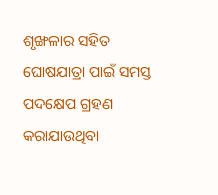ଶୃଙ୍ଖଳାର ସହିତ ଘୋଷଯାତ୍ରା ପାଇଁ ସମସ୍ତ ପଦକ୍ଷେପ ଗ୍ରହଣ କରାଯାଉଥିବା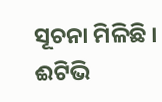ସୂଚନା ମିଳିଛି ।
ଈଟିଭି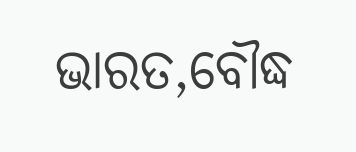ଭାରତ,ବୌଦ୍ଧ